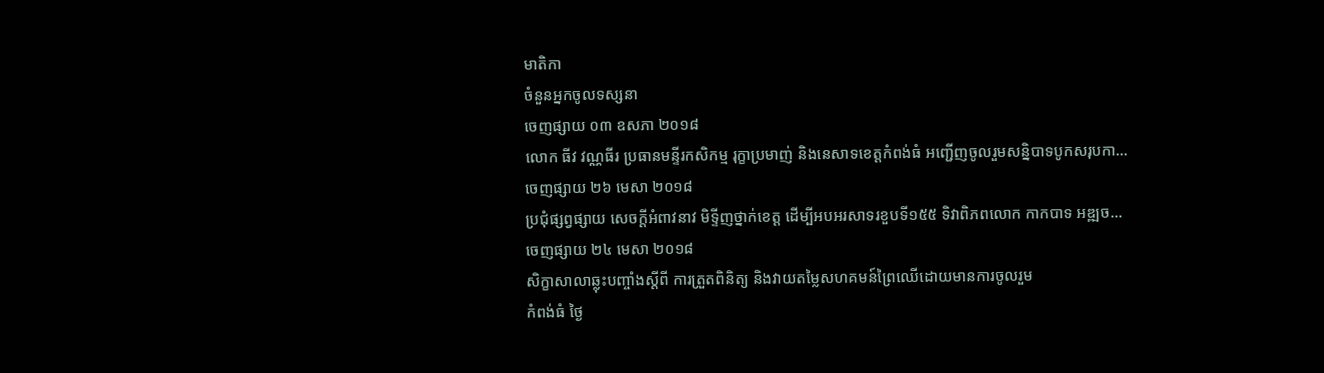មាតិកា
ចំនួនអ្នកចូលទស្សនា
ចេញផ្សាយ ០៣ ឧសភា ២០១៨
លោក ធីវ វណ្ណធីរ ប្រធានមន្ទីរកសិកម្ម រុក្ខាប្រមាញ់ និងនេសាទខេត្តកំពង់ធំ អញ្ជើញចូលរួមសន្និបាទបូកសរុបកា...
ចេញផ្សាយ ២៦ មេសា ២០១៨
ប្រជុំផ្សព្វផ្សាយ សេចក្តីអំពាវនាវ មិទ្ទីញថ្នាក់ខេត្ត ដើម្បីអបអរសាទរខួបទី១៥៥ ទិវាពិភពលោក កាកបាទ អឌ្ឍច...
ចេញផ្សាយ ២៤ មេសា ២០១៨
សិក្ខាសាលាឆ្លុះបញ្ចាំងស្តីពី ការត្រួតពិនិត្យ និងវាយតម្លៃសហគមន៍ព្រៃឈើដោយមានការចូលរួម
កំពង់ធំ ថ្ងៃ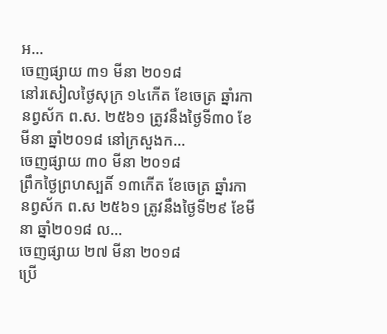អ...
ចេញផ្សាយ ៣១ មីនា ២០១៨
នៅរសៀលថ្ងៃសុក្រ ១៤កើត ខែចេត្រ ឆ្នាំរកា នព្វស័ក ព.ស. ២៥៦១ ត្រូវនឹងថ្ងៃទី៣០ ខែមីនា ឆ្នាំ២០១៨ នៅក្រសួងក...
ចេញផ្សាយ ៣០ មីនា ២០១៨
ព្រឹកថ្ងៃព្រហស្បតិ៍ ១៣កើត ខែចេត្រ ឆ្នាំរកា នព្វស័ក ព.ស ២៥៦១ ត្រូវនឹងថ្ងៃទី២៩ ខែមីនា ឆ្នាំ២០១៨ ល...
ចេញផ្សាយ ២៧ មីនា ២០១៨
ប្រើ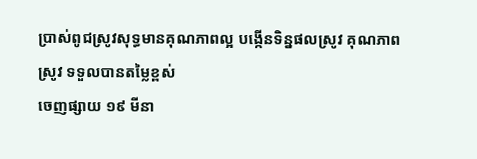ប្រាស់ពូជស្រូវសុទ្ធមានគុណភាពល្អ បង្កើនទិន្នផលស្រូវ គុណភាពស្រូវ ទទួលបានតម្លៃខ្ពស់
ចេញផ្សាយ ១៩ មីនា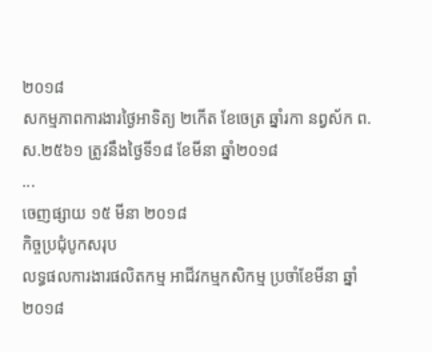២០១៨
សកម្មភាពការងារថ្ងៃអាទិត្យ ២កើត ខែចេត្រ ឆ្នាំរកា នព្វស័ក ព.ស.២៥៦១ ត្រូវនឹងថ្ងៃទី១៨ ខែមីនា ឆ្នាំ២០១៨
...
ចេញផ្សាយ ១៥ មីនា ២០១៨
កិច្ចប្រជុំបូកសរុប
លទ្ធផលការងារផលិតកម្ម អាជីវកម្មកសិកម្ម ប្រចាំខែមីនា ឆ្នាំ២០១៨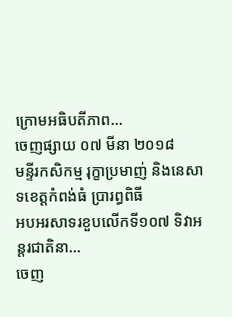ក្រោមអធិបតីភាព...
ចេញផ្សាយ ០៧ មីនា ២០១៨
មន្ទីរកសិកម្ម រុក្ខាប្រមាញ់ និងនេសាទខេត្តកំពង់ធំ ប្រារព្ធពិធី
អបអរសាទរខួបលើកទី១០៧ ទិវាអន្តរជាតិនា...
ចេញ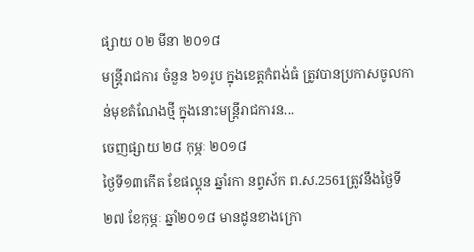ផ្សាយ ០២ មីនា ២០១៨
មន្ត្រីរាជការ ចំនួន ៦១រូប ក្នុងខេត្តកំពង់ធំ ត្រូវបានប្រកាសចូលកាន់មុខតំណែងថ្មី ក្នុងនោះមន្រ្តីរាជការន...
ចេញផ្សាយ ២៨ កុម្ភៈ ២០១៨
ថ្ងៃទី១៣កេីត ខែផល្គុន ឆ្នាំរកា នព្វស័ក ព.ស.2561ត្រូវនឹងថ្ងៃទី២៧ ខែកុម្ភៈ ឆ្នាំ២០១៨ មានដូនខាងក្រោ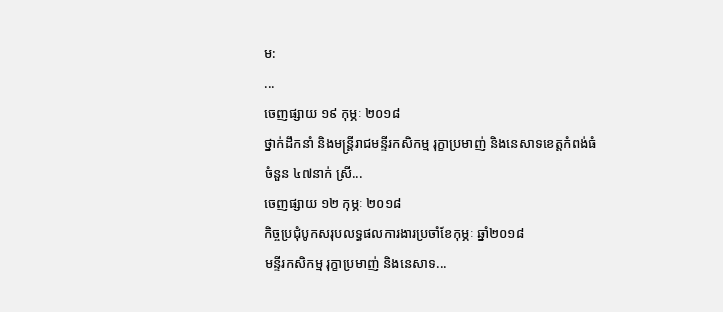ម:
...
ចេញផ្សាយ ១៩ កុម្ភៈ ២០១៨
ថ្នាក់ដឹកនាំ និងមន្រ្តីរាជមន្ទីរកសិកម្ម រុក្ខាប្រមាញ់ និងនេសាទខេត្តកំពង់ធំ
ចំនួន ៤៧នាក់ ស្រី...
ចេញផ្សាយ ១២ កុម្ភៈ ២០១៨
កិច្ចប្រជុំបូកសរុបលទ្ធផលការងារប្រចាំខែកុម្ភៈ ឆ្នាំ២០១៨
មន្ទីរកសិកម្ម រុក្ខាប្រមាញ់ និងនេសាទ...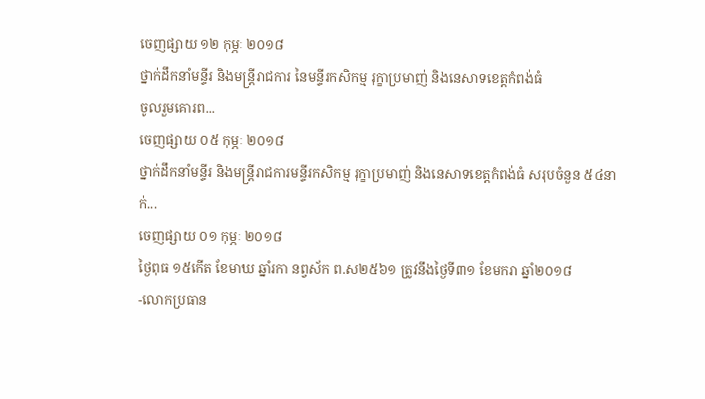ចេញផ្សាយ ១២ កុម្ភៈ ២០១៨
ថ្នាក់ដឹកនាំមន្ទីរ និងមន្រ្តីរាជការ នៃមន្ទីរកសិកម្ម រុក្ខាប្រមាញ់ និងនេសាទខេត្តកំពង់ធំ
ចូលរួមគោរព...
ចេញផ្សាយ ០៥ កុម្ភៈ ២០១៨
ថ្នាក់ដឹកនាំមន្ទីរ និងមន្រ្តីរាជការមន្ទីរកសិកម្ម រុក្ខាប្រមាញ់ និងនេសាទខេត្តកំពង់ធំ សរុបចំនួន ៥៤នាក់...
ចេញផ្សាយ ០១ កុម្ភៈ ២០១៨
ថៃ្ងពុធ ១៥កើត ខែមាឃ ឆ្នាំរកា នព្វស័ក ព.ស២៥៦១ ត្រូវនឹងថ្ងៃទី៣១ ខែមករា ឆ្នាំ២០១៨
-លោកប្រធាន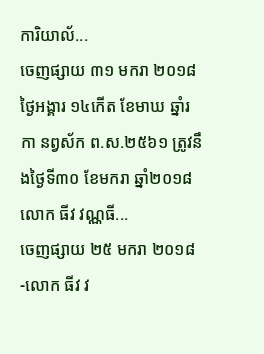ការិយាល័...
ចេញផ្សាយ ៣១ មករា ២០១៨
ថ្ងៃអង្គារ ១៤កើត ខែមាឃ ឆ្នាំរកា នព្វស័ក ព.ស.២៥៦១ ត្រូវនឹងថ្ងៃទី៣០ ខែមករា ឆ្នាំ២០១៨
លោក ធីវ វណ្ណធី...
ចេញផ្សាយ ២៥ មករា ២០១៨
-លោក ធីវ វ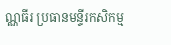ណ្ណធីរ ប្រធានមន្ទីរកសិកម្ម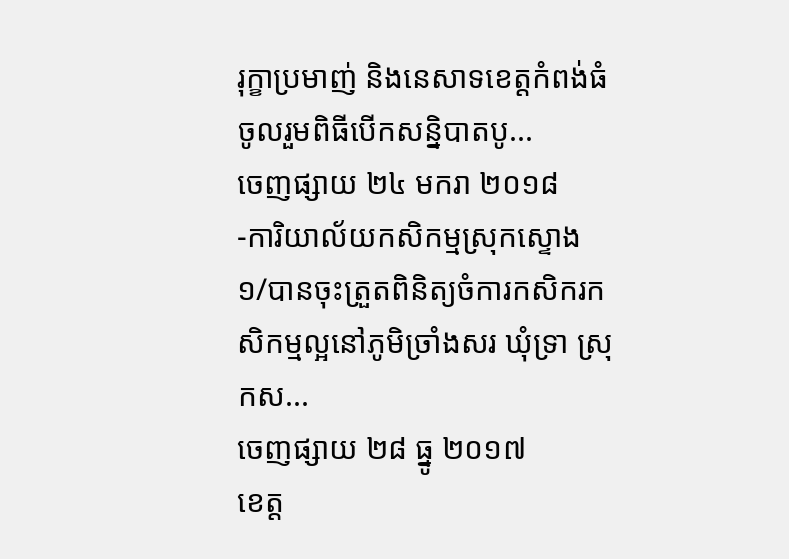រុក្ខាប្រមាញ់ និងនេសាទខេត្តកំពង់ធំ ចូលរួមពិធីបើកសន្និបាតបូ...
ចេញផ្សាយ ២៤ មករា ២០១៨
-ការិយាល័យកសិកម្មស្រុកស្ទោង
១/បានចុះត្រួតពិនិត្យចំការកសិករកសិកម្មល្អនៅភូមិច្រាំងសរ ឃុំទ្រា ស្រុកស...
ចេញផ្សាយ ២៨ ធ្នូ ២០១៧
ខេត្ត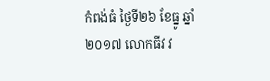កំពង់ធំ ថ្ងៃទី២៦ ខែធ្នូ ឆ្នាំ២០១៧ លោកធីវ វ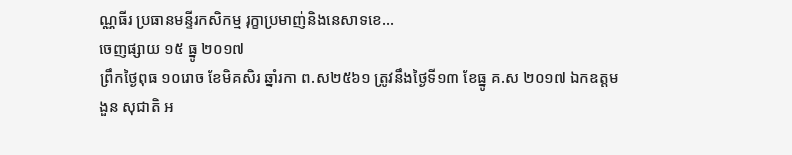ណ្ណធីរ ប្រធានមន្ទីរកសិកម្ម រុក្ខាប្រមាញ់និងនេសាទខេ...
ចេញផ្សាយ ១៥ ធ្នូ ២០១៧
ព្រឹកថ្ងៃពុធ ១០រោច ខែមិគសិរ ឆ្នាំរកា ព.ស២៥៦១ ត្រូវនឹងថ្ងៃទី១៣ ខែធ្នូ គ.ស ២០១៧ ឯកឧត្តម ងួន សុជាតិ អ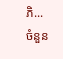ភិ...
ចំនួន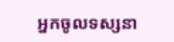អ្នកចូលទស្សនា